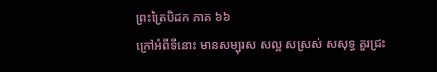ព្រះត្រៃបិដក ភាគ ៦៦
ក្រៅអំពីទីនោះ មានសម្បុរស សល្អ សស្រស់ សសុទ្ធ គួរជ្រះ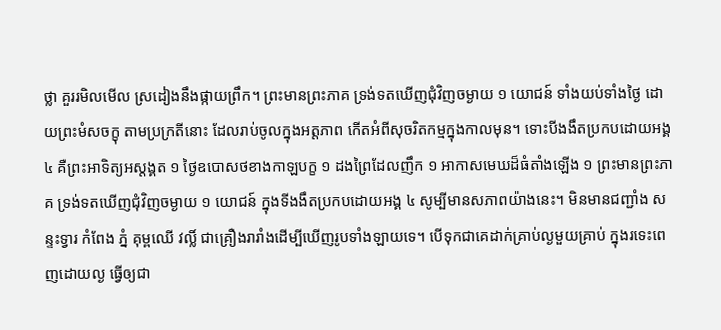ថ្លា គួររមិលមើល ស្រដៀងនឹងផ្កាយព្រឹក។ ព្រះមានព្រះភាគ ទ្រង់ទតឃើញជុំវិញចម្ងាយ ១ យោជន៍ ទាំងយប់ទាំងថ្ងៃ ដោយព្រះមំសចក្ខុ តាមប្រក្រតីនោះ ដែលរាប់ចូលក្នុងអត្តភាព កើតអំពីសុចរិតកម្មក្នុងកាលមុន។ ទោះបីងងឹតប្រកបដោយអង្គ ៤ គឺព្រះអាទិត្យអស្តង្គត ១ ថ្ងៃឧបោសថខាងកាឡបក្ខ ១ ដងព្រៃដែលញឹក ១ អាកាសមេឃដ៏ធំតាំងឡើង ១ ព្រះមានព្រះភាគ ទ្រង់ទតឃើញជុំវិញចម្ងាយ ១ យោជន៍ ក្នុងទីងងឹតប្រកបដោយអង្គ ៤ សូម្បីមានសភាពយ៉ាងនេះ។ មិនមានជញ្ជាំង សន្ទះទ្វារ កំពែង ភ្នំ គុម្ពឈើ វល្លិ៍ ជាគ្រឿងរារាំងដើម្បីឃើញរូបទាំងឡាយទេ។ បើទុកជាគេដាក់គ្រាប់ល្ងមួយគ្រាប់ ក្នុងរទេះពេញដោយល្ង ធ្វើឲ្យជា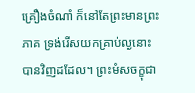គ្រឿងចំណាំ ក៏នៅតែព្រះមានព្រះភាគ ទ្រង់រើសយកគ្រាប់ល្ងនោះបានវិញដដែល។ ព្រះមំសចក្ខុជា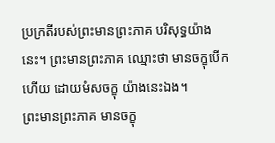ប្រក្រតីរបស់ព្រះមានព្រះភាគ បរិសុទ្ធយ៉ាងនេះ។ ព្រះមានព្រះភាគ ឈ្មោះថា មានចក្ខុបើកហើយ ដោយមំសចក្ខុ យ៉ាងនេះឯង។
ព្រះមានព្រះភាគ មានចក្ខុ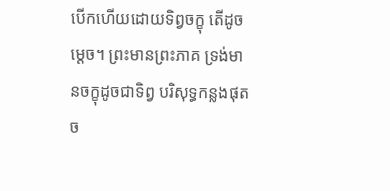បើកហើយដោយទិព្វចក្ខុ តើដូចម្តេច។ ព្រះមានព្រះភាគ ទ្រង់មានចក្ខុដូចជាទិព្វ បរិសុទ្ធកន្លងផុតច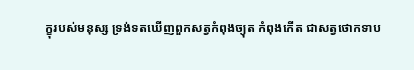ក្ខុរបស់មនុស្ស ទ្រង់ទតឃើញពួកសត្វកំពុងច្យុត កំពុងកើត ជាសត្វថោកទាប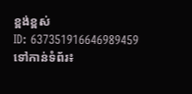ខ្ពង់ខ្ពស់
ID: 637351916646989459
ទៅកាន់ទំព័រ៖